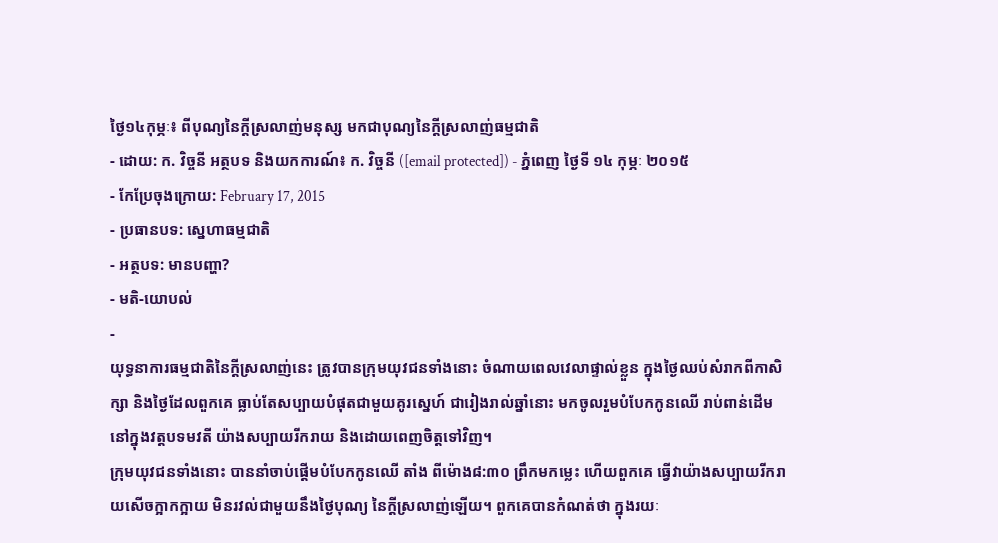ថ្ងៃ១៤កុម្ភៈ៖ ពីបុណ្យនៃក្តីស្រលាញ់មនុស្ស មកជាបុណ្យនៃក្តីស្រលាញ់ធម្មជាតិ
- ដោយ: ក. វិច្ចនី អត្ថបទ និងយកការណ៍៖ ក. វិច្ចនី ([email protected]) - ភ្នំពេញ ថ្ងៃទី ១៤ កុម្ភៈ ២០១៥
- កែប្រែចុងក្រោយ: February 17, 2015
- ប្រធានបទ: ស្នេហាធម្មជាតិ
- អត្ថបទ: មានបញ្ហា?
- មតិ-យោបល់
-
យុទ្ធនាការធម្មជាតិនៃក្តីស្រលាញ់នេះ ត្រូវបានក្រុមយុវជនទាំងនោះ ចំណាយពេលវេលាផ្ទាល់ខ្លួន ក្នុងថ្ងៃឈប់សំរាកពីកាសិក្សា និងថ្ងៃដែលពួកគេ ធ្លាប់តែសប្បាយបំផុតជាមួយគូរស្នេហ៍ ជារៀងរាល់ឆ្នាំនោះ មកចូលរួមបំបែកកូនឈើ រាប់ពាន់ដើមនៅក្នុងវត្តបទមវតី យ៉ាងសប្បាយរីករាយ និងដោយពេញចិត្តទៅវិញ។
ក្រុមយុវជនទាំងនោះ បាននាំចាប់ផ្តើមបំបែកកូនឈើ តាំង ពីម៉ោង៨:៣០ ព្រឹកមកម្លេះ ហើយពួកគេ ធ្វើវាយ៉ាងសប្បាយរីករាយសើចក្អាកក្អាយ មិនរវល់ជាមួយនឹងថ្ងៃបុណ្យ នៃក្តីស្រលាញ់ឡើយ។ ពួកគេបានកំណត់ថា ក្នុងរយៈ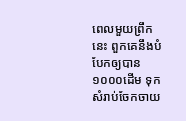ពេលមួយព្រឹកនេះ ពួកគេនឹងបំបែកឲ្យបាន ១០០០ដើម ទុកសំរាប់ចែកចាយ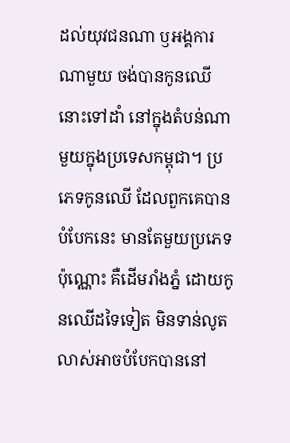ដល់យុវជនណា ឫអង្គការណាមួយ ចង់បានកូនឈើនោះទៅដាំ នៅក្នុងតំបន់ណាមួយក្នុងប្រទេសកម្ពុជា។ ប្រភេទកូនឈើ ដែលពួកគេបានបំបែកនេះ មានតែមួយប្រភេទប៉ុណ្ណោះ គឺដើមរាំងភ្នំ ដោយកូនឈើដទៃទៀត មិនទាន់លូតលាស់អាចបំបែកបាននៅ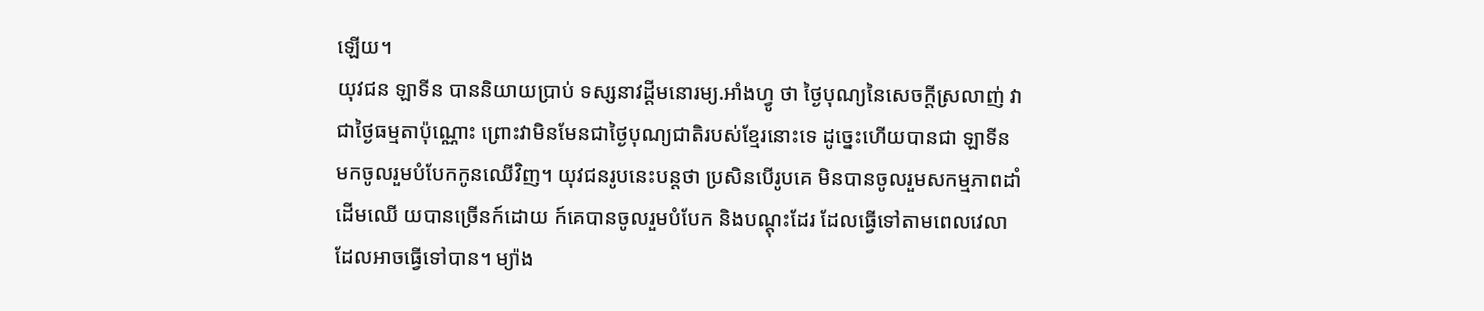ឡើយ។
យុវជន ឡាទីន បាននិយាយប្រាប់ ទស្សនាវដ្តីមនោរម្យ.អាំងហ្វូ ថា ថ្ងៃបុណ្យនៃសេចក្តីស្រលាញ់ វាជាថ្ងៃធម្មតាប៉ុណ្ណោះ ព្រោះវាមិនមែនជាថ្ងៃបុណ្យជាតិរបស់ខ្មែរនោះទេ ដូច្នេះហើយបានជា ឡាទីន មកចូលរួមបំបែកកូនឈើវិញ។ យុវជនរូបនេះបន្តថា ប្រសិនបើរូបគេ មិនបានចូលរួមសកម្មភាពដាំដើមឈើ យបានច្រើនក៍ដោយ ក៍គេបានចូលរួមបំបែក និងបណ្តុះដែរ ដែលធ្វើទៅតាមពេលវេលា ដែលអាចធ្វើទៅបាន។ ម្យ៉ាង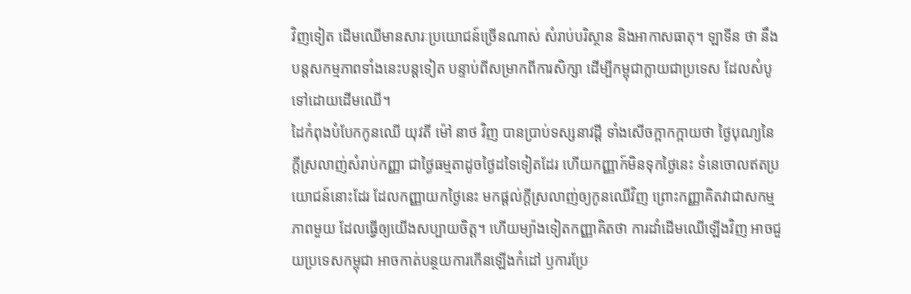វិញទៀត ដើមឈើមានសារៈប្រយោជន៍ច្រើនណាស់ សំរាប់បរិស្ថាន និងអាកាសធាតុ។ ឡាទីន ថា នឹងបន្តសកម្មភាពទាំងនេះបន្តទៀត បន្ទាប់ពីសម្រាកពីការសិក្សា ដើម្បីកម្ពុជាក្លាយជាប្រទេស ដែលសំបូទៅដោយដើមឈើ។
ដៃកំពុងបំបែកកូនឈើ យុវតី ម៉ៅ នាថ វិញ បានប្រាប់ទស្សនាវដ្តី ទាំងសើចក្អាកក្អាយថា ថ្ងៃបុណ្យនៃក្តីស្រលាញ់សំរាប់កញ្ញា ជាថ្ងៃធម្មតាដូចថ្ងៃដទៃទៀតដែរ ហើយកញ្ញាក៍មិនទុកថ្ងៃនេះ ទំនេចោលឥតប្រយោជន៍នោះដែរ ដែលកញ្ញាយកថ្ងៃនេះ មកផ្តល់ក្តីស្រលាញ់ឲ្យកូនឈើវិញ ព្រោះកញ្ញាគិតវាជាសកម្មភាពមួយ ដែលធ្វើឲ្យយើងសប្បាយចិត្ត។ ហើយម្យ៉ាងទៀតកញ្ញាគិតថា ការដាំដើមឈើឡើងវិញ អាចជួយប្រទេសកម្ពុជា អាចកាត់បន្ថយការកើនឡើងកំដៅ ឫការប្រែ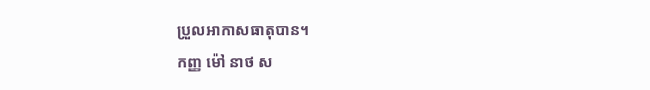ប្រួលអាកាសធាតុបាន។
កញ្ញ ម៉ៅ នាថ ស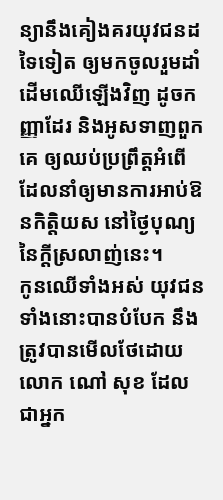ន្យានឹងគៀងគរយុវជនដទៃទៀត ឲ្យមកចូលរួមដាំដើមឈើឡើងវិញ ដូចកញ្ញាដែរ និងអូសទាញពួកគេ ឲ្យឈប់ប្រព្រឹត្តអំពើ ដែលនាំឲ្យមានការអាប់ឱនកិត្តិយស នៅថ្ងៃបុណ្យនៃក្តីស្រលាញ់នេះ។
កូនឈើទាំងអស់ យុវជនទាំងនោះបានបំបែក នឹងត្រូវបានមើលថែដោយលោក ណៅ សុខ ដែលជាអ្នក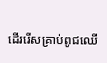ដើររើសគ្រាប់ពូជឈើ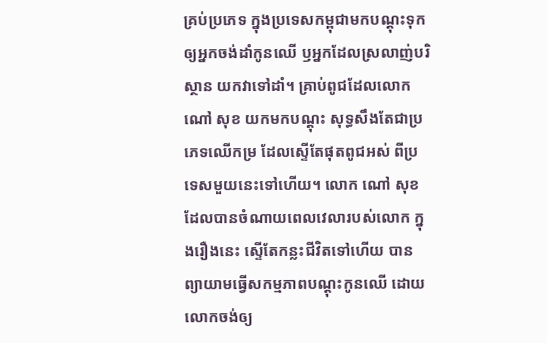គ្រប់ប្រភេទ ក្នុងប្រទេសកម្ពុជាមកបណ្តុះទុក ឲ្យអ្នកចង់ដាំកូនឈើ ឫអ្នកដែលស្រលាញ់បរិស្ថាន យកវាទៅដាំ។ គ្រាប់ពូជដែលលោក ណៅ សុខ យកមកបណ្តុះ សុទ្ធសឹងតែជាប្រភេទឈើកម្រ ដែលស្ទើតែផុតពូជអស់ ពីប្រទេសមួយនេះទៅហើយ។ លោក ណៅ សុខ ដែលបានចំណាយពេលវេលារបស់លោក ក្នុងរឿងនេះ ស្ទើតែកន្លះជីវិតទៅហើយ បានព្យាយាមធ្វើសកម្មភាពបណ្ដុះកូនឈើ ដោយលោកចង់ឲ្យ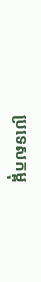ប្រទេសកម្ពុ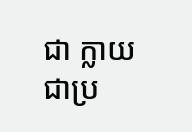ជា ក្លាយជាប្រ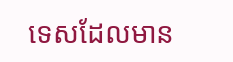ទេសដែលមាន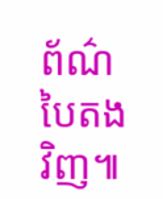ព័ណ៌បៃតងវិញ៕